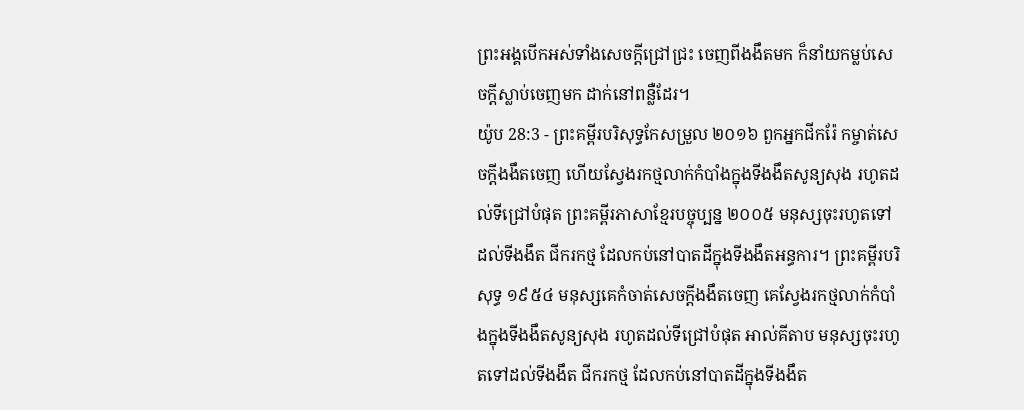ព្រះអង្គបើកអស់ទាំងសេចក្ដីជ្រៅជ្រះ ចេញពីងងឹតមក ក៏នាំយកម្លប់សេចក្ដីស្លាប់ចេញមក ដាក់នៅពន្លឺដែរ។
យ៉ូប 28:3 - ព្រះគម្ពីរបរិសុទ្ធកែសម្រួល ២០១៦ ពួកអ្នកជីករ៉ែ កម្ចាត់សេចក្ដីងងឹតចេញ ហើយស្វែងរកថ្មលាក់កំបាំងក្នុងទីងងឹតសូន្យសុង រហូតដល់ទីជ្រៅបំផុត ព្រះគម្ពីរភាសាខ្មែរបច្ចុប្បន្ន ២០០៥ មនុស្សចុះរហូតទៅដល់ទីងងឹត ជីករកថ្ម ដែលកប់នៅបាតដីក្នុងទីងងឹតអន្ធការ។ ព្រះគម្ពីរបរិសុទ្ធ ១៩៥៤ មនុស្សគេកំចាត់សេចក្ដីងងឹតចេញ គេស្វែងរកថ្មលាក់កំបាំងក្នុងទីងងឹតសូន្យសុង រហូតដល់ទីជ្រៅបំផុត អាល់គីតាប មនុស្សចុះរហូតទៅដល់ទីងងឹត ជីករកថ្ម ដែលកប់នៅបាតដីក្នុងទីងងឹត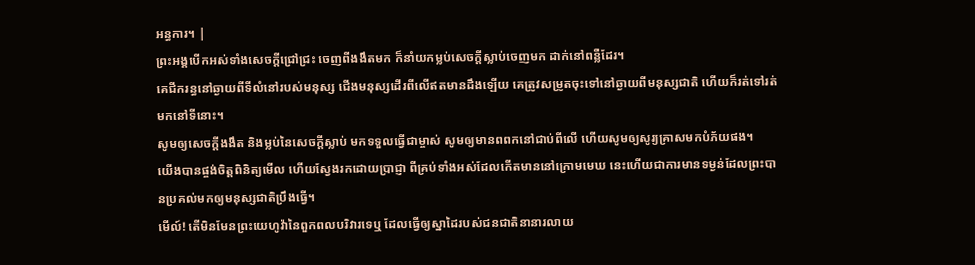អន្ធការ។ |
ព្រះអង្គបើកអស់ទាំងសេចក្ដីជ្រៅជ្រះ ចេញពីងងឹតមក ក៏នាំយកម្លប់សេចក្ដីស្លាប់ចេញមក ដាក់នៅពន្លឺដែរ។
គេជីករន្ធនៅឆ្ងាយពីទីលំនៅរបស់មនុស្ស ជើងមនុស្សដើរពីលើឥតមានដឹងឡើយ គេត្រូវសម្រូតចុះទៅនៅឆ្ងាយពីមនុស្សជាតិ ហើយក៏រត់ទៅរត់មកនៅទីនោះ។
សូមឲ្យសេចក្ដីងងឹត និងម្លប់នៃសេចក្ដីស្លាប់ មកទទួលធ្វើជាម្ចាស់ សូមឲ្យមានពពកនៅជាប់ពីលើ ហើយសូមឲ្យសូរ្យគ្រាសមកបំភ័យផង។
យើងបានផ្ចង់ចិត្តពិនិត្យមើល ហើយស្វែងរកដោយប្រាជ្ញា ពីគ្រប់ទាំងអស់ដែលកើតមាននៅក្រោមមេឃ នេះហើយជាការមានទម្ងន់ដែលព្រះបានប្រគល់មកឲ្យមនុស្សជាតិប្រឹងធ្វើ។
មើល៍! តើមិនមែនព្រះយេហូវ៉ានៃពួកពលបរិវារទេឬ ដែលធ្វើឲ្យស្នាដៃរបស់ជនជាតិនានារលាយ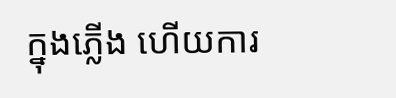ក្នុងភ្លើង ហើយការ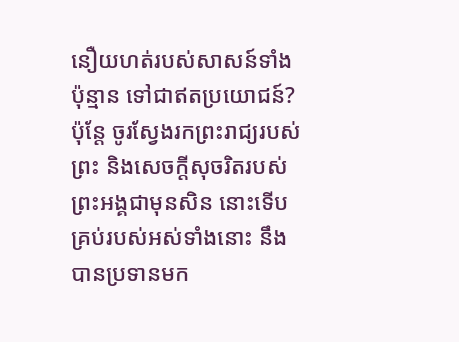នឿយហត់របស់សាសន៍ទាំងប៉ុន្មាន ទៅជាឥតប្រយោជន៍?
ប៉ុន្តែ ចូរស្វែងរកព្រះរាជ្យរបស់ព្រះ និងសេចក្តីសុចរិតរបស់ព្រះអង្គជាមុនសិន នោះទើបគ្រប់របស់អស់ទាំងនោះ នឹងបានប្រទានមក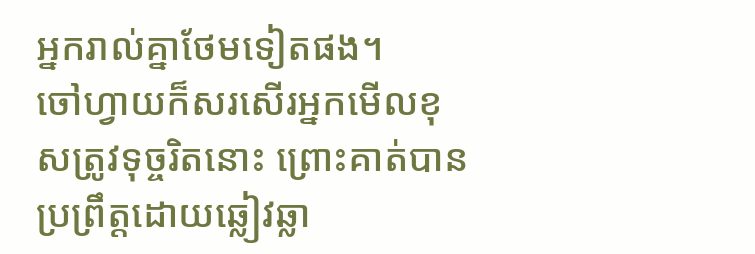អ្នករាល់គ្នាថែមទៀតផង។
ចៅហ្វាយក៏សរសើរអ្នកមើលខុសត្រូវទុច្ចរិតនោះ ព្រោះគាត់បានប្រព្រឹត្តដោយឆ្លៀវឆ្លា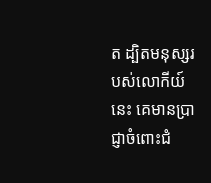ត ដ្បិតមនុស្សរបស់លោកីយ៍នេះ គេមានប្រាជ្ញាចំពោះជំ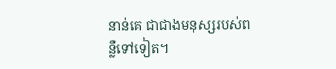នាន់គេ ជាជាងមនុស្សរបស់ពន្លឺទៅទៀត។